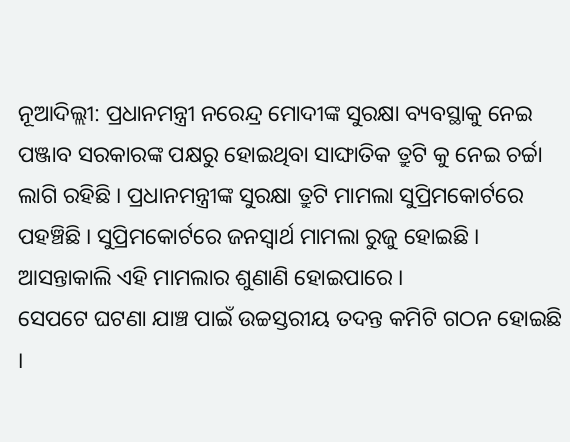ନୂଆଦିଲ୍ଲୀ: ପ୍ରଧାନମନ୍ତ୍ରୀ ନରେନ୍ଦ୍ର ମୋଦୀଙ୍କ ସୁରକ୍ଷା ବ୍ୟବସ୍ଥାକୁ ନେଇ ପଞ୍ଜାବ ସରକାରଙ୍କ ପକ୍ଷରୁ ହୋଇଥିବା ସାଙ୍ଘାତିକ ତ୍ରୁଟି କୁ ନେଇ ଚର୍ଚ୍ଚା ଲାଗି ରହିଛି । ପ୍ରଧାନମନ୍ତ୍ରୀଙ୍କ ସୁରକ୍ଷା ତ୍ରୁଟି ମାମଲା ସୁପ୍ରିମକୋର୍ଟରେ ପହଞ୍ଚିଛି । ସୁପ୍ରିମକୋର୍ଟରେ ଜନସ୍ୱାର୍ଥ ମାମଲା ରୁଜୁ ହୋଇଛି । ଆସନ୍ତାକାଲି ଏହି ମାମଲାର ଶୁଣାଣି ହୋଇପାରେ ।
ସେପଟେ ଘଟଣା ଯାଞ୍ଚ ପାଇଁ ଉଚ୍ଚସ୍ତରୀୟ ତଦନ୍ତ କମିଟି ଗଠନ ହୋଇଛି ।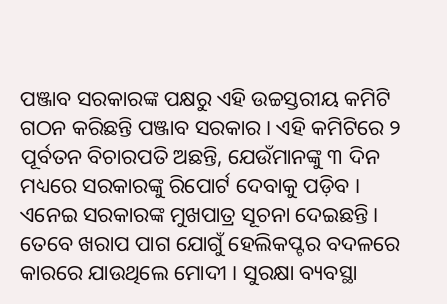ପଞ୍ଜାବ ସରକାରଙ୍କ ପକ୍ଷରୁ ଏହି ଉଚ୍ଚସ୍ତରୀୟ କମିଟି ଗଠନ କରିଛନ୍ତି ପଞ୍ଜାବ ସରକାର । ଏହି କମିଟିରେ ୨ ପୂର୍ବତନ ବିଚାରପତି ଅଛନ୍ତି, ଯେଉଁମାନଙ୍କୁ ୩ ଦିନ ମଧ୍ୟରେ ସରକାରଙ୍କୁ ରିପୋର୍ଟ ଦେବାକୁ ପଡ଼ିବ । ଏନେଇ ସରକାରଙ୍କ ମୁଖପାତ୍ର ସୂଚନା ଦେଇଛନ୍ତି ।
ତେବେ ଖରାପ ପାଗ ଯୋଗୁଁ ହେଲିକପ୍ଟର ବଦଳରେ କାରରେ ଯାଉଥିଲେ ମୋଦୀ । ସୁରକ୍ଷା ବ୍ୟବସ୍ଥା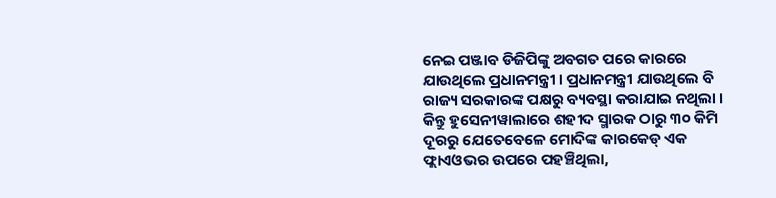ନେଇ ପଞ୍ଜାବ ଡିଜିପିଙ୍କୁ ଅବଗତ ପରେ କାରରେ ଯାଉଥିଲେ ପ୍ରଧାନମନ୍ତ୍ରୀ । ପ୍ରଧାନମନ୍ତ୍ରୀ ଯାଉଥିଲେ ବି ରାଜ୍ୟ ସରକାରଙ୍କ ପକ୍ଷରୁ ବ୍ୟବସ୍ଥା କରାଯାଇ ନଥିଲା । କିନ୍ତୁ ହୁସେନୀୱାଲାରେ ଶହୀଦ ସ୍ମାରକ ଠାରୁ ୩୦ କିମି ଦୂରରୁ ଯେତେବେଳେ ମୋଦିଙ୍କ କାରକେଡ୍ ଏକ ଫ୍ଲାଏଓଭର ଉପରେ ପହଞ୍ଚିଥିଲା,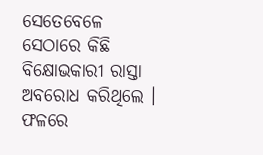ସେତେବେଳେ ସେଠାରେ କିଛି ବିକ୍ଷୋଭକାରୀ ରାସ୍ତା ଅବରୋଧ କରିଥିଲେ । ଫଳରେ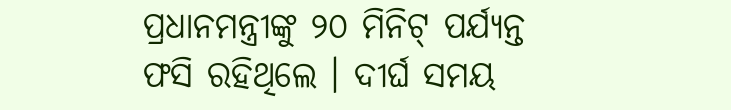ପ୍ରଧାନମନ୍ତ୍ରୀଙ୍କୁ ୨୦ ମିନିଟ୍ ପର୍ଯ୍ୟନ୍ତ ଫସି ରହିଥିଲେ । ଦୀର୍ଘ ସମୟ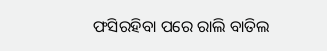ଫସିରହିବା ପରେ ରାଲି ବାତିଲ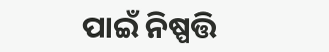ପାଇଁ ନିଷ୍ପତ୍ତି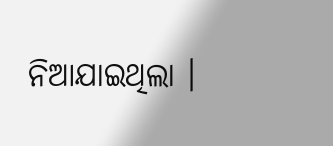ନିଆଯାଇଥିଲା ।